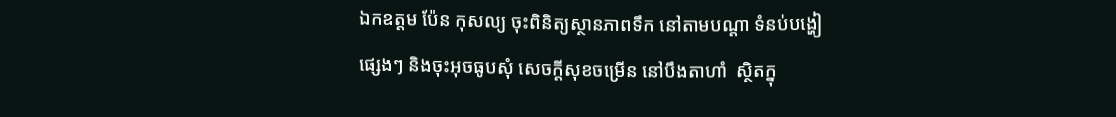ឯកឧត្ដម ប៉ែន កុសល្យ ចុះពិនិត្យស្ថានភាពទឹក នៅតាមបណ្ដា ទំនប់បង្ហៀផ្សេងៗ និងចុះអុចធូបសុំ សេចក្ដីសុខចម្រើន នៅបឹងតាហាំ  ស្ថិតក្នុ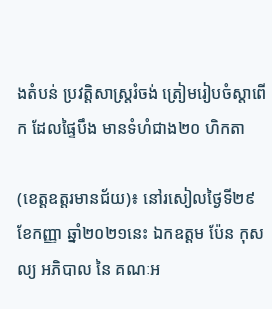ងតំបន់ ប្រវត្តិសាស្ត្ររំចង់ ត្រៀមរៀបចំស្ដាពើក ដែលផ្ទៃបឹង មានទំហំជាង២០ ហិកតា

(ខេត្តឧត្ដរមានជ័យ)៖ នៅរសៀលថ្ងៃទី២៩ ខែកញ្ញា ឆ្នាំ២០២១នេះ ឯកឧត្ដម ប៉ែន កុសល្យ អភិបាល នៃ គណៈអ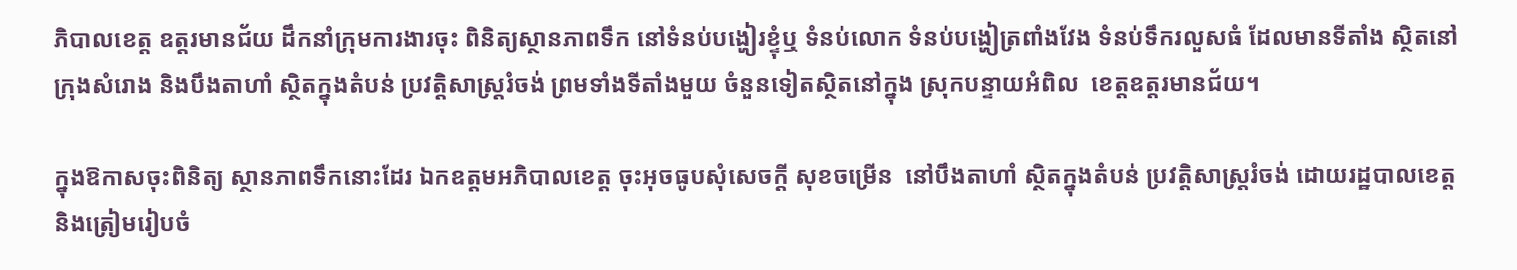ភិបាលខេត្ត ឧត្ដរមានជ័យ ដឹកនាំក្រុមការងារចុះ ពិនិត្យស្ថានភាពទឹក នៅទំនប់បង្ហៀរខ្ទុំឬ ទំនប់លោក ទំនប់បង្ហៀត្រពាំងវែង ទំនប់ទឹករលួសធំ ដែលមានទីតាំង ស្ថិតនៅក្រុងសំរោង និងបឹងតាហាំ ស្ថិតក្នុងតំបន់ ប្រវត្តិសាស្ត្ររំចង់ ព្រមទាំងទីតាំងមួយ ចំនួនទៀតស្ថិតនៅក្នុង ស្រុកបន្ទាយអំពិល  ខេត្តឧត្ដរមានជ័យ។

ក្នុងឱកាសចុះពិនិត្យ ស្ថានភាពទឹកនោះដែរ ឯកឧត្ដមអភិបាលខេត្ត ចុះអុចធូបសុំសេចក្ដី សុខចម្រើន  នៅបឹងតាហាំ ស្ថិតក្នុងតំបន់ ប្រវត្តិសាស្ត្ររំចង់ ដោយរដ្ឋបាលខេត្ត និងត្រៀមរៀបចំ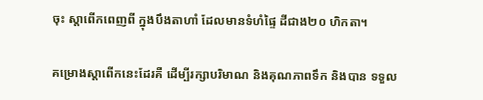ចុះ ស្ដាពើកពេញពី ក្នុងបឹងតាហាំ ដែលមានទំហំផ្ទៃ ដីជាង២០ ហិកតា។

គម្រោងស្ដាពើកនេះដែរគឺ ដើម្បីរក្សាបរិមាណ និងគុណភាពទឹក និងបាន ទទួល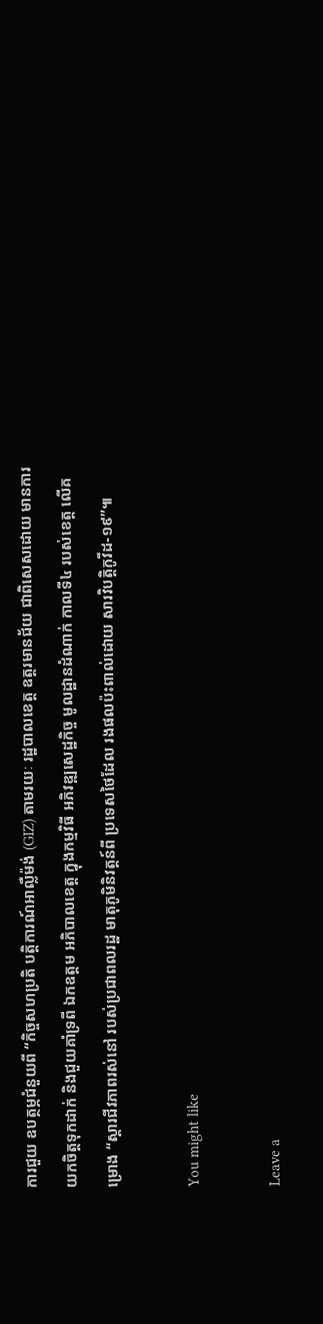ការជួយ ឧបត្ថម្ភជំនួយពី “កិច្ចសហប្រតិ បត្តិការណ៍អាល្លឺម៉ង់ (GIZ) តាមរយៈ រដ្ឋបាលខេត្ត ឧត្តរមានជ័យ ជាពិសេសដោយ មានការយកចិត្តទុកដាក់ និងជួយគាំទ្រពី ឯកឧត្តម អភិបាលខេត្ត ក្នុងកម្មវិធី អភិវឌ្ឍសេដ្ឋកិច្ច មូលដ្ឋានដំណាក់ កាលទី៤ របស់ខេត្ត លើគម្រោង “ស្តារជីវភាពរស់នៅ របស់ប្រជាពលរដ្ឋ មាតុភូមិនិវត្តន៍ពី ប្រទេសថៃដែល រងផលប៉ះពាល់ដោយ សារវិបត្តិកូវីដ-១៩”៕

You might like

Leave a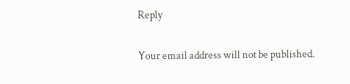Reply

Your email address will not be published.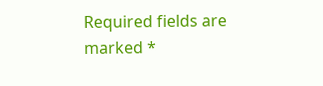Required fields are marked *